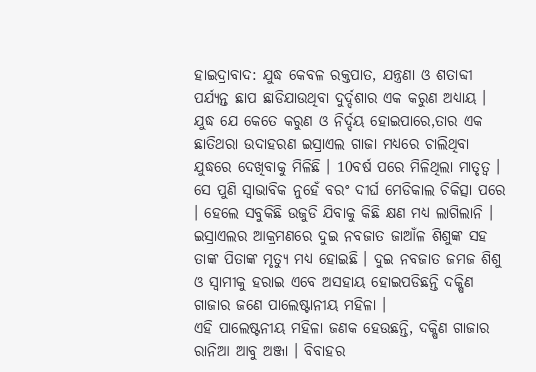ହାଇଦ୍ରାବାଦ: ଯୁଦ୍ଧ କେବଳ ରକ୍ତପାତ, ଯନ୍ତ୍ରଣା ଓ ଶତାବ୍ଦୀ ପର୍ଯ୍ୟନ୍ତ ଛାପ ଛାଡିଯାଉଥିବା ଦୁର୍ଦ୍ଦଶାର ଏକ କରୁଣ ଅଧ୍ୟାୟ । ଯୁଦ୍ଧ ଯେ କେତେ କରୁଣ ଓ ନିର୍ଦ୍ଦୟ ହୋଇପାରେ,ତାର ଏକ ଛାତିଥରା ଉଦାହରଣ ଇସ୍ରାଏଲ ଗାଜା ମଧ୍ୟରେ ଚାଲିଥିବା ଯୁଦ୍ଧରେ ଦେଖିବାକୁ ମିଳିଛି । 10ବର୍ଷ ପରେ ମିଳିଥିଲା ମାତୃତ୍ବ । ସେ ପୁଣି ସ୍ବାଭାବିକ ନୁହେଁ ବରଂ ଦୀର୍ଘ ମେଡିକାଲ ଚିକିତ୍ସା ପରେ । ହେଲେ ସବୁକିଛି ଉଜୁଡି ଯିବାକୁ କିଛି କ୍ଷଣ ମଧ୍ୟ ଲାଗିଲାନି । ଇସ୍ରାଏଲର ଆକ୍ରମଣରେ ଦୁଇ ନବଜାତ ଜାଆଁଳ ଶିଶୁଙ୍କ ସହ ତାଙ୍କ ପିତାଙ୍କ ମୃତ୍ୟୁ ମଧ୍ୟ ହୋଇଛି । ଦୁଇ ନବଜାତ ଜମଜ ଶିଶୁ ଓ ସ୍ବାମୀକୁ ହରାଇ ଏବେ ଅସହାୟ ହୋଇପଡିଛନ୍ତି ଦକ୍ଷିଣ ଗାଜାର ଜଣେ ପାଲେଷ୍ଟାନୀୟ ମହିଳା ।
ଏହି ପାଲେଷ୍ଟନୀୟ ମହିଳା ଜଣକ ହେଉଛନ୍ତି, ଦକ୍ଷିଣ ଗାଜାର ରାନିଆ ଆବୁ ଅଞ୍ଜା । ବିବାହର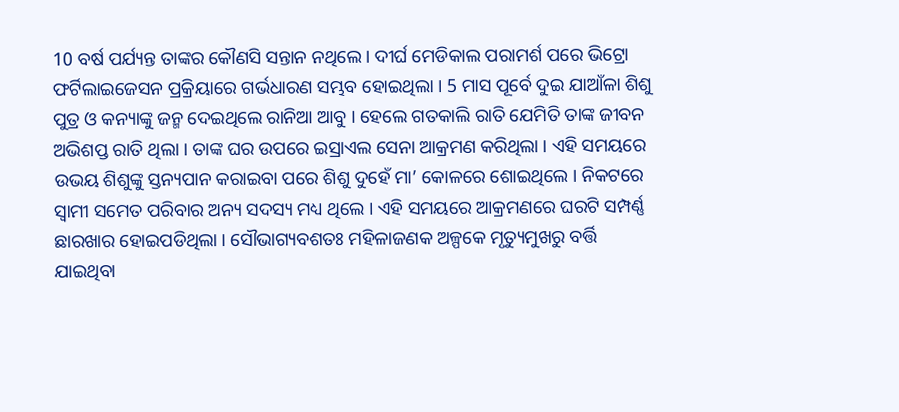10 ବର୍ଷ ପର୍ଯ୍ୟନ୍ତ ତାଙ୍କର କୌଣସି ସନ୍ତାନ ନଥିଲେ । ଦୀର୍ଘ ମେଡିକାଲ ପରାମର୍ଶ ପରେ ଭିଟ୍ରୋ ଫର୍ଟିଲାଇଜେସନ ପ୍ରକ୍ରିୟାରେ ଗର୍ଭଧାରଣ ସମ୍ଭବ ହୋଇଥିଲା । 5 ମାସ ପୂର୍ବେ ଦୁଇ ଯାଆଁଳା ଶିଶୁ ପୁତ୍ର ଓ କନ୍ୟାଙ୍କୁ ଜନ୍ମ ଦେଇଥିଲେ ରାନିଆ ଆବୁ । ହେଲେ ଗତକାଲି ରାତି ଯେମିତି ତାଙ୍କ ଜୀବନ ଅଭିଶପ୍ତ ରାତି ଥିଲା । ତାଙ୍କ ଘର ଉପରେ ଇସ୍ରାଏଲ ସେନା ଆକ୍ରମଣ କରିଥିଲା । ଏହି ସମୟରେ ଉଭୟ ଶିଶୁଙ୍କୁ ସ୍ତନ୍ୟପାନ କରାଇବା ପରେ ଶିଶୁ ଦୁହେଁ ମା’ କୋଳରେ ଶୋଇଥିଲେ । ନିକଟରେ ସ୍ବାମୀ ସମେତ ପରିବାର ଅନ୍ୟ ସଦସ୍ୟ ମଧ୍ୟ ଥିଲେ । ଏହି ସମୟରେ ଆକ୍ରମଣରେ ଘରଟି ସମ୍ପର୍ଣ୍ଣ ଛାରଖାର ହୋଇପଡିଥିଲା । ସୌଭାଗ୍ୟବଶତଃ ମହିଳାଜଣକ ଅଳ୍ପକେ ମୃତ୍ୟୁମୁଖରୁ ବର୍ତ୍ତି ଯାଇଥିବା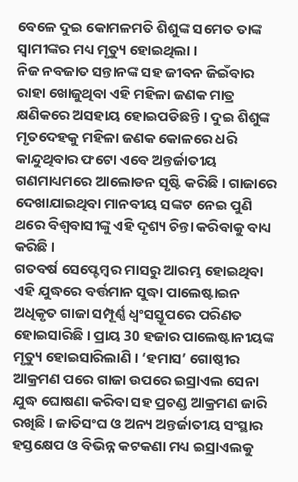ବେଳେ ଦୁଇ କୋମଳମତି ଶିଶୁଙ୍କ ସମେତ ତାଙ୍କ ସ୍ବାମୀଙ୍କର ମଧ୍ୟ ମୃତ୍ୟୁ ହୋଇଥିଲା ।
ନିଜ ନବଜାତ ସନ୍ତାନଙ୍କ ସହ ଜୀବନ ଜିଇଁବାର ରାହା ଖୋଜୁଥିବା ଏହି ମହିଳା ଜଣକ ମାତ୍ର କ୍ଷଣିକରେ ଅସହାୟ ହୋଇପଡିଛନ୍ତି । ଦୁଇ ଶିଶୁଙ୍କ ମୃତଦେହକୁ ମହିଳା ଜଣକ କୋଳରେ ଧରି କାନ୍ଦୁଥିବାର ଫଟୋ ଏବେ ଅନ୍ତର୍ଜାତୀୟ ଗଣମାଧ୍ୟମରେ ଆଲୋଡନ ସୃଷ୍ଟି କରିଛି । ଗାଜାରେ ଦେଖାଯାଇଥିବା ମାନବୀୟ ସଙ୍କଟ ନେଇ ପୁଣି ଥରେ ବିଶ୍ବବାସୀଙ୍କୁ ଏହି ଦୃଶ୍ୟ ଚିନ୍ତା କରିବାକୁ ବାଧ୍ୟ କରିଛି ।
ଗତବର୍ଷ ସେପ୍ଟେମ୍ବର ମାସରୁ ଆରମ୍ଭ ହୋଇଥିବା ଏହି ଯୁଦ୍ଧରେ ବର୍ତ୍ତମାନ ସୁଦ୍ଧା ପାଲେଷ୍ଟାଇନ ଅଧିକୃତ ଗାଜା ସମ୍ପୂର୍ଣ୍ଣ ଧ୍ବଂସସ୍ତୂପରେ ପରିଣତ ହୋଇସାରିଛି । ପ୍ରାୟ 30 ହଜାର ପାଲେଷ୍ଟାନୀୟଙ୍କ ମୃତ୍ୟୁ ହୋଇସାରିଲାଣି । ‘ହମାସ’ ଗୋଷ୍ଠୀର ଆକ୍ରମଣ ପରେ ଗାଜା ଉପରେ ଇସ୍ରାଏଲ ସେନା ଯୁଦ୍ଧ ଘୋଷଣା କରିବା ସହ ପ୍ରଚଣ୍ଡ ଆକ୍ରମଣ ଜାରି ରଖିଛି । ଜାତିସଂଘ ଓ ଅନ୍ୟ ଅନ୍ତର୍ଜାତୀୟ ସଂସ୍ଥାର ହସ୍ତକ୍ଷେପ ଓ ବିଭିନ୍ନ କଟକଣା ମଧ୍ୟ ଇସ୍ରାଏଲକୁ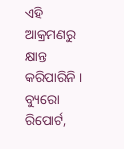ଏହି ଆକ୍ରମଣରୁ କ୍ଷାନ୍ତ କରିପାରିନି ।
ବ୍ୟୁରୋ ରିପୋର୍ଟ,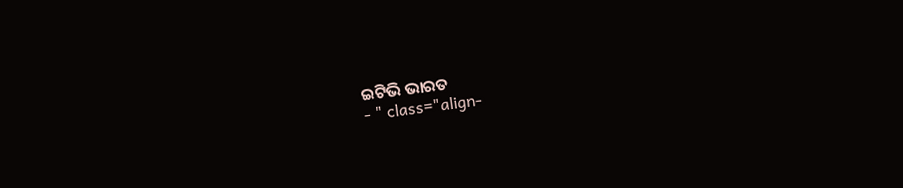ଇଟିଭି ଭାରତ
- " class="align-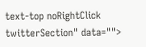text-top noRightClick twitterSection" data="">